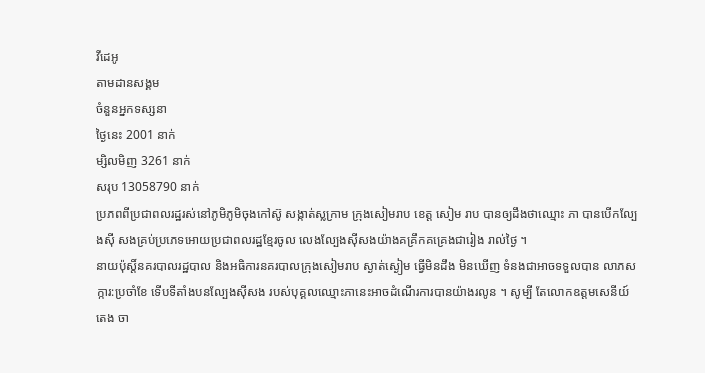វីដេអូ
តាមដានសង្គម
ចំនួនអ្នកទស្សនា
ថ្ងៃនេះ 2001 នាក់
ម្សិលមិញ 3261 នាក់
សរុប 13058790 នាក់
ប្រភពពីប្រជាពលរដ្ឋរស់នៅភូមិភូមិចុងកៅស៊ូ សង្កាត់ស្លក្រាម ក្រុងសៀមរាប ខេត្ត សៀម រាប បានឲ្យដឹងថាឈ្មោះ ភា បានបើកល្បែងស៊ី សងគ្រប់ប្រភេទអោយប្រជាពលរដ្ឋខ្មែរចូល លេងល្បែងស៊ីសងយ៉ាងគគ្រឹកគគ្រេងជារៀង រាល់ថ្ងៃ ។
នាយប៉ុស្តិ៍នគរបាលរដ្ឋបាល និងអធិការនគរបាលក្រុងសៀមរាប ស្ងាត់ស្ងៀម ធ្វើមិនដឹង មិនឃើញ ទំនងជាអាចទទួលបាន លាភសក្ការ:ប្រចាំខែ ទើបទីតាំងបនល្បែងសុីសង របស់បុគ្គលឈ្មោះភានេះអាចដំណើរការបានយ៉ាងរលូន ។ សូម្បី តែលោកឧត្តមសេនីយ៍ តេង ចា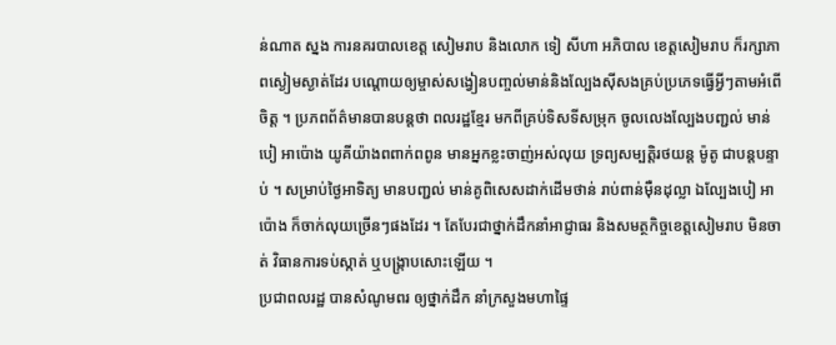ន់ណាត ស្នង ការនគរបាលខេត្ត សៀមរាប និងលោក ទៀ សីហា អភិបាល ខេត្តសៀមរាប ក៏រក្សាភាពស្ងៀមស្ងាត់ដែរ បណ្ដោយឲ្យម្ចាស់សង្វៀនបញ្ចល់មាន់និងល្បែងស៊ីសងគ្រប់ប្រភេទធ្វើអ្វីៗតាមអំពើ ចិត្ត ។ ប្រភពព័ត៌មានបានបន្តថា ពលរដ្ឋខ្មែរ មកពីគ្រប់ទិសទីសម្រុក ចូលលេងល្បែងបញ្ជល់ មាន់ បៀ អាប៉ោង យូគីយ៉ាងពពាក់ពពូន មានអ្នកខ្លះចាញ់អស់លុយ ទ្រព្យសម្បត្តិរថយន្ត ម៉ូតូ ជាបន្តបន្ទាប់ ។ សម្រាប់ថ្ងៃអាទិត្យ មានបញ្ជល់ មាន់គូពិសេសដាក់ដើមថាន់ រាប់ពាន់ម៉ឺនដុល្លា ឯល្បែងបៀ អាប៉ោង ក៏ចាក់លុយច្រើនៗផងដែរ ។ តែបែរជាថ្នាក់ដឹកនាំអាជ្ញាធរ និងសមត្ថកិច្ចខេត្តសៀមរាប មិនចាត់ វិធានការទប់ស្កាត់ ឬបង្ក្រាបសោះឡើយ ។
ប្រជាពលរដ្ឋ បានសំណូមពរ ឲ្យថ្នាក់ដឹក នាំក្រសួងមហាផ្ទៃ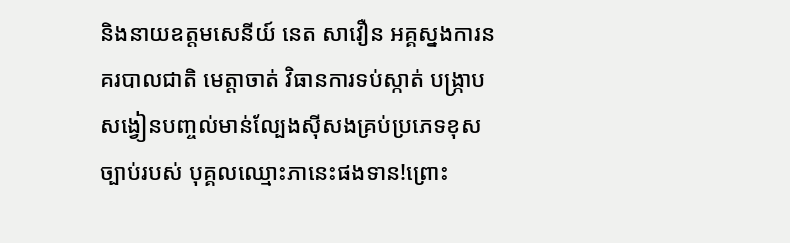និងនាយឧត្តមសេនីយ៍ នេត សាវឿន អគ្គស្នងការនគរបាលជាតិ មេត្តាចាត់ វិធានការទប់ស្កាត់ បង្ក្រាប សង្វៀនបញ្ចល់មាន់ល្បែងស៊ីសងគ្រប់ប្រភេទខុសច្បាប់របស់ បុគ្គលឈ្មោះភានេះផងទាន!ព្រោះ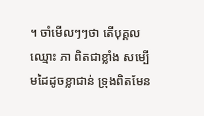។ ចាំមើលៗៗថា តើបុគ្គល ឈ្មោះ ភា ពិតជាខ្លាំង សម្បើមដៃដូចខ្លាជាន់ ទ្រុងពិតមែន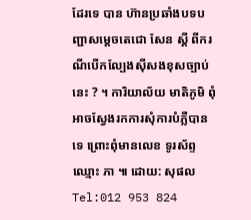ដែរទេ បាន ហ៊ានប្រឆាំងបទបញ្ជាសម្តេចតេជោ សែន ស្តី ពីករណីបើកល្បែងស៊ីសងខុសច្បាប់នេះ ? ។ ការិយាល័យ មាតិភូមិ ពុំអាចស្វែងរកការសុំការបំភ្លឺបានទេ ព្រោះពុំមានលេខ ទូរស័ព្ទឈ្មោះ ភា ៕ ដោយ: សុផលTel:012 953 824